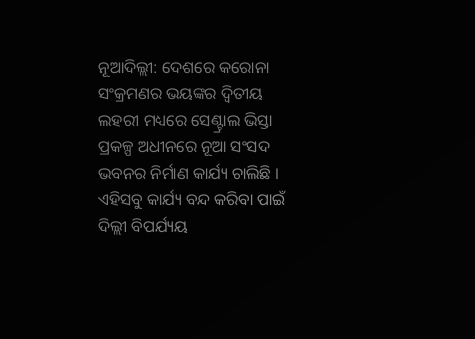ନୂଆଦିଲ୍ଲୀ: ଦେଶରେ କରୋନା ସଂକ୍ରମଣର ଭୟଙ୍କର ଦ୍ୱିତୀୟ ଲହରୀ ମଧ୍ୟରେ ସେଣ୍ଟ୍ରାଲ ଭିସ୍ତା ପ୍ରକଳ୍ପ ଅଧୀନରେ ନୂଆ ସଂସଦ ଭବନର ନିର୍ମାଣ କାର୍ଯ୍ୟ ଚାଲିଛି । ଏହିସବୁ କାର୍ଯ୍ୟ ବନ୍ଦ କରିବା ପାଇଁ ଦିଲ୍ଲୀ ବିପର୍ଯ୍ୟୟ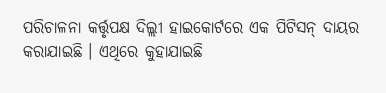ପରିଚାଳନା କର୍ତ୍ତୃପକ୍ଷ ଦିଲ୍ଲୀ ହାଇକୋର୍ଟରେ ଏକ ପିଟିସନ୍ ଦାୟର କରାଯାଇଛି । ଏଥିରେ କୁହାଯାଇଛି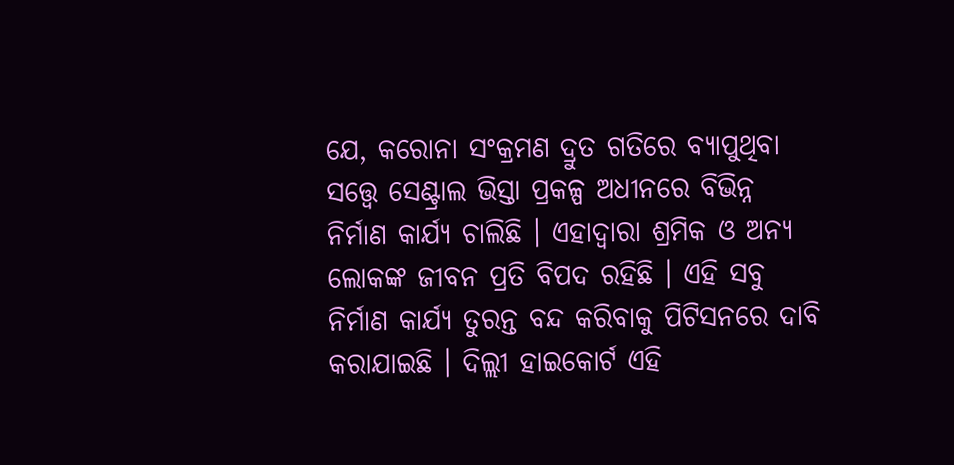ଯେ, କରୋନା ସଂକ୍ରମଣ ଦ୍ରୁତ ଗତିରେ ବ୍ୟାପୁଥିବା ସତ୍ତ୍ୱେ ସେଣ୍ଟ୍ରାଲ ଭିସ୍ତା ପ୍ରକଳ୍ପ ଅଧୀନରେ ବିଭିନ୍ନ ନିର୍ମାଣ କାର୍ଯ୍ୟ ଚାଲିଛି । ଏହାଦ୍ୱାରା ଶ୍ରମିକ ଓ ଅନ୍ୟ ଲୋକଙ୍କ ଜୀବନ ପ୍ରତି ବିପଦ ରହିଛି । ଏହି ସବୁ ନିର୍ମାଣ କାର୍ଯ୍ୟ ତୁରନ୍ତ ବନ୍ଦ କରିବାକୁ ପିଟିସନରେ ଦାବି କରାଯାଇଛି । ଦିଲ୍ଲୀ ହାଇକୋର୍ଟ ଏହି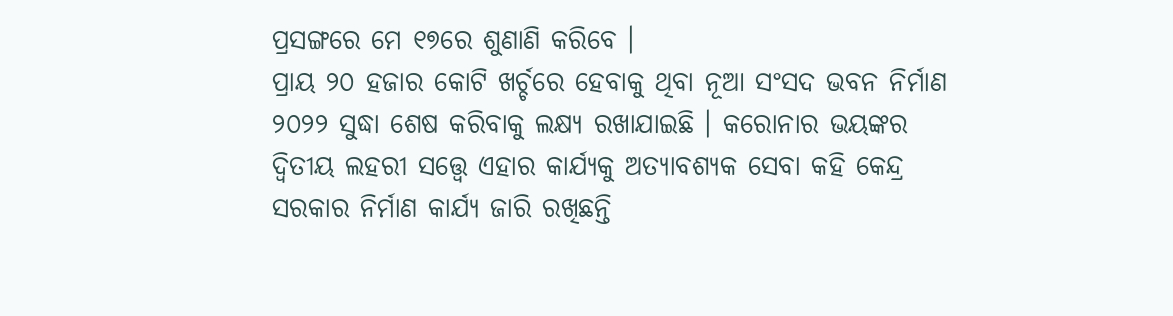ପ୍ରସଙ୍ଗରେ ମେ ୧୭ରେ ଶୁଣାଣି କରିବେ ।
ପ୍ରାୟ ୨୦ ହଜାର କୋଟି ଖର୍ଚ୍ଚରେ ହେବାକୁ ଥିବା ନୂଆ ସଂସଦ ଭବନ ନିର୍ମାଣ ୨୦୨୨ ସୁଦ୍ଧା ଶେଷ କରିବାକୁ ଲକ୍ଷ୍ୟ ରଖାଯାଇଛି । କରୋନାର ଭୟଙ୍କର ଦ୍ୱିତୀୟ ଲହରୀ ସତ୍ତ୍ୱେ ଏହାର କାର୍ଯ୍ୟକୁ ଅତ୍ୟାବଶ୍ୟକ ସେବା କହି କେନ୍ଦ୍ର ସରକାର ନିର୍ମାଣ କାର୍ଯ୍ୟ ଜାରି ରଖିଛନ୍ତି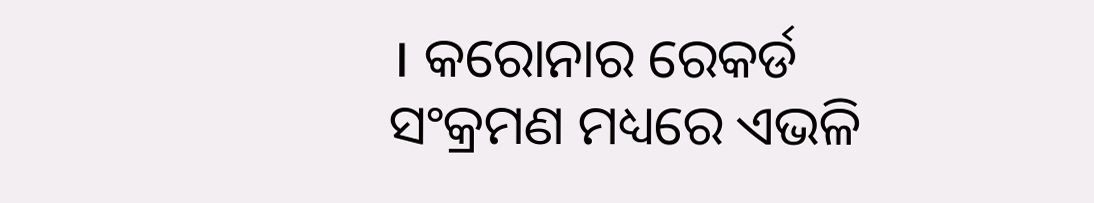। କରୋନାର ରେକର୍ଡ ସଂକ୍ରମଣ ମଧ୍ୟରେ ଏଭଳି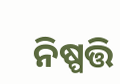ନିଷ୍ପତ୍ତି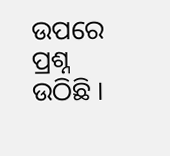ଉପରେ ପ୍ରଶ୍ନ ଉଠିଛି ।